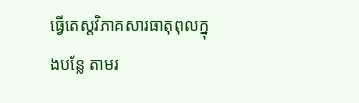ធ្វើតេស្តវិភាគសារធាតុពុលក្នុងបន្លែ តាមរ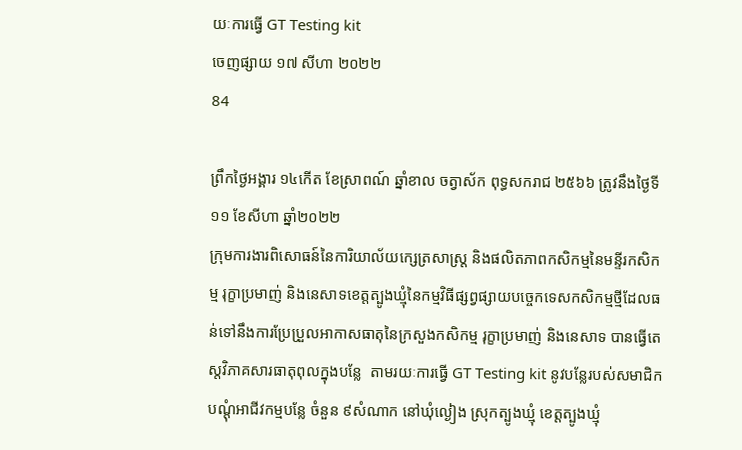យៈការធ្វើ GT Testing kit
ចេញផ្សាយ ១៧ សីហា ២០២២
84

ព្រឹកថ្ងៃអង្គារ ១៤កើត ខែស្រាពណ៍ ឆ្នាំខាល ចត្វាស័ក ពុទ្ធសករាជ ២៥៦៦ ត្រូវនឹងថ្ងៃទី១១ ខែសីហា ឆ្នាំ២០២២
ក្រុមការងារពិសោធន៍នៃការិយាល័យក្សេត្រសាស្ត្រ និងផលិតភាពកសិកម្មនៃមន្ទីរកសិកម្ម រុក្ខាប្រមាញ់ និងនេសាទខេត្តត្បូងឃ្មុំនៃកម្មវិធីផ្សព្វផ្សាយបច្ចេកទេសកសិកម្មថ្មីដែលធន់ទៅនឹងការប្រែប្រួលអាកាសធាតុនៃក្រសួងកសិកម្ម រុក្ខាប្រមាញ់ និងនេសាទ បានធ្វើតេស្តវិភាគសារធាតុពុលក្នុងបន្លែ  តាមរយៈការធ្វើ GT Testing kit នូវបន្លែរបស់សមាជិកបណ្តុំអាជីវកម្មបន្លែ ចំនួន ៩សំណាក នៅឃុំល្ងៀង ស្រុកត្បូងឃ្មុំ ខេត្តត្បូងឃ្មុំ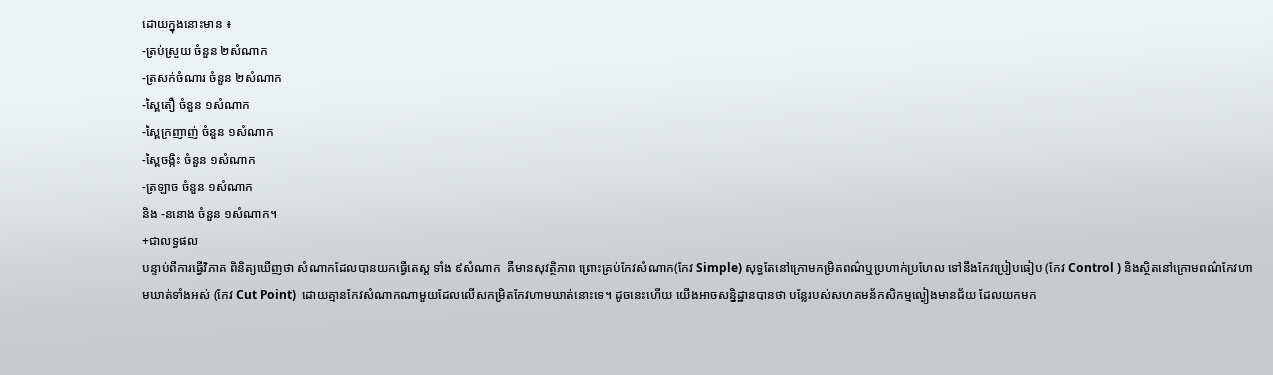ដោយក្នុងនោះមាន ៖
-ត្រប់ស្រួយ ចំនួន ២សំណាក
-ត្រសក់ចំណារ ចំនួន ២សំណាក
-ស្ពៃតឿ ចំនួន ១សំណាក
-ស្ពៃក្រញាញ់ ចំនួន ១សំណាក
-ស្ពៃចង្កិះ ចំនួន ១សំណាក
-ត្រឡាច ចំនួន ១សំណាក
និង -ននោង ចំនួន ១សំណាក។
+ជាលទ្ធផល
បន្ទាប់ពីការធ្វើវិភាគ ពិនិត្យឃើញថា សំណាកដែលបានយកធ្វើតេស្ត ទាំង ៩សំណាក  គឺមានសុវត្ថិភាព ព្រោះគ្រប់កែវសំណាក(កែវ Simple) សុទ្ធតែនៅក្រោមកម្រិតពណ៌ឬប្រហាក់ប្រហែល ទៅនឹងកែវប្រៀបធៀប (កែវ Control ) និងស្ថិតនៅក្រោមពណ៌កែវហាមឃាត់ទាំងអស់ (កែវ Cut Point)  ដោយគ្មានកែវសំណាកណាមួយដែលលើសកម្រិតកែវហាមឃាត់នោះទេ។ ដូចនេះហើយ យើងអាចសន្និដ្ឋានបានថា បន្លែរបស់សហគមន័កសិកម្មល្ងៀងមានជ័យ ដែលយកមក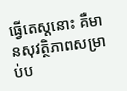ធ្វើតេស្តនោះ គឺមានសុវត្ថិភាពសម្រាប់ប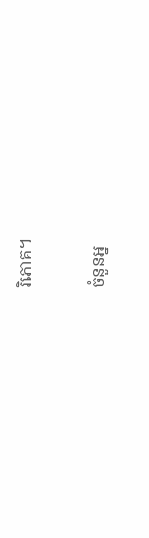រិភោគ។

ចំនួនអ្ន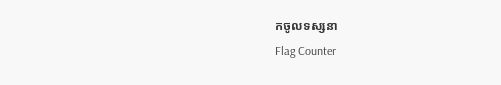កចូលទស្សនា
Flag Counter